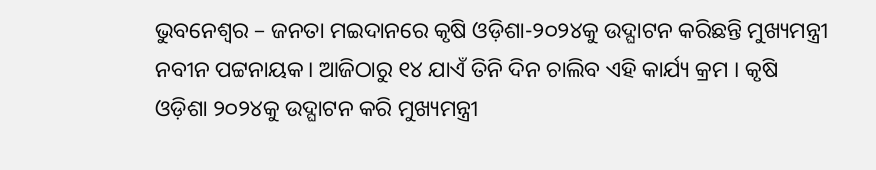ଭୁବନେଶ୍ବର – ଜନତା ମଇଦାନରେ କୃଷି ଓଡ଼ିଶା-୨୦୨୪କୁ ଉଦ୍ଘାଟନ କରିଛନ୍ତି ମୁଖ୍ୟମନ୍ତ୍ରୀ ନବୀନ ପଟ୍ଟନାୟକ। ଆଜିଠାରୁ ୧୪ ଯାଏଁ ତିନି ଦିନ ଚାଲିବ ଏହି କାର୍ଯ୍ୟ କ୍ରମ । କୃଷି ଓଡ଼ିଶା ୨୦୨୪କୁ ଉଦ୍ଘାଟନ କରି ମୁଖ୍ୟମନ୍ତ୍ରୀ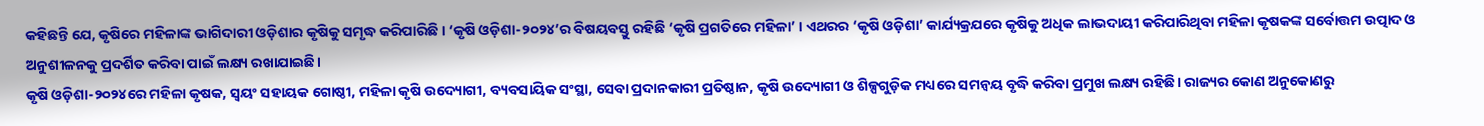କହିଛନ୍ତି ଯେ, କୃଷିରେ ମହିଳାଙ୍କ ଭାଗିଦାରୀ ଓଡ଼ିଶାର କୃଷିକୁ ସମୃଦ୍ଧ କରିପାରିଛି । ‘କୃଷି ଓଡ଼ିଶା-୨୦୨୪’ର ବିଷୟବସ୍ତୁ ରହିଛି ‘କୃଷି ପ୍ରଗତିରେ ମହିଳା’ । ଏଥରର ‘କୃଷି ଓଡ଼ିଶା’ କାର୍ଯ୍ୟକ୍ରଯରେ କୃଷିକୁ ଅଧିକ ଲାଭଦାୟୀ କରିପାରିଥିବା ମହିଳା କୃଷକଙ୍କ ସର୍ବୋତ୍ତମ ଉତ୍ପାଦ ଓ ଅନୁଶୀଳନକୁ ପ୍ରଦର୍ଶିତ କରିବା ପାଇଁ ଲକ୍ଷ୍ୟ ରଖାଯାଇଛି।
କୃଷି ଓଡ଼ିଶା-୨୦୨୪ରେ ମହିଳା କୃଷକ, ସ୍ୱୟଂ ସହାୟକ ଗୋଷ୍ଠୀ, ମହିଳା କୃଷି ଉଦ୍ୟୋଗୀ, ବ୍ୟବସାୟିକ ସଂସ୍ଥା, ସେବା ପ୍ରଦାନକାରୀ ପ୍ରତିଷ୍ଠାନ, କୃଷି ଉଦ୍ୟୋଗୀ ଓ ଶିଳ୍ପଗୁଡ଼ିକ ମଧ୍ୟରେ ସମନ୍ୱୟ ବୃଦ୍ଧି କରିବା ପ୍ରମୁଖ ଲକ୍ଷ୍ୟ ରହିଛି। ରାଜ୍ୟର କୋଣ ଅନୁକୋଣରୁ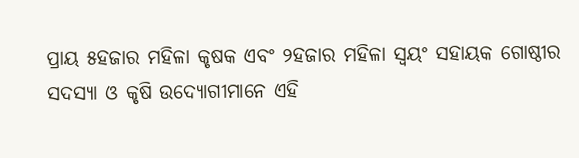ପ୍ରାୟ ୫ହଜାର ମହିଳା କୃଷକ ଏବଂ ୨ହଜାର ମହିଳା ସ୍ୱୟଂ ସହାୟକ ଗୋଷ୍ଠୀର ସଦସ୍ୟା ଓ କୃଷି ଉଦ୍ୟୋଗୀମାନେ ଏହି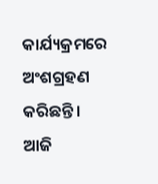କାର୍ଯ୍ୟକ୍ରମରେ ଅଂଶଗ୍ରହଣ କରିଛନ୍ତି।
ଆଜି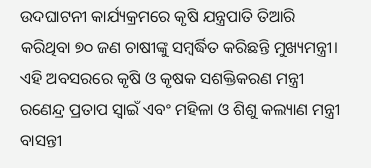ଉଦଘାଟନୀ କାର୍ଯ୍ୟକ୍ରମରେ କୃଷି ଯନ୍ତ୍ରପାତି ତିଆରି କରିଥିବା ୭୦ ଜଣ ଚାଷୀଙ୍କୁ ସମ୍ବର୍ଦ୍ଧିତ କରିଛନ୍ତି ମୁଖ୍ୟମନ୍ତ୍ରୀ। ଏହି ଅବସରରେ କୃଷି ଓ କୃଷକ ସଶକ୍ତିକରଣ ମନ୍ତ୍ରୀ ରଣେନ୍ଦ୍ର ପ୍ରତାପ ସ୍ଵାଇଁ ଏବଂ ମହିଳା ଓ ଶିଶୁ କଲ୍ୟାଣ ମନ୍ତ୍ରୀ ବାସନ୍ତୀ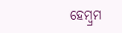ହେମ୍ବ୍ରମ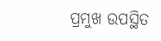ପ୍ରମୁଖ ଉପସ୍ଥିତ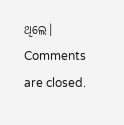ଥିଲେ।
Comments are closed.